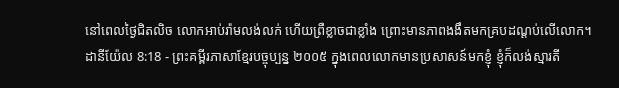នៅពេលថ្ងៃជិតលិច លោកអាប់រ៉ាមលង់លក់ ហើយព្រឺខ្លាចជាខ្លាំង ព្រោះមានភាពងងឹតមកគ្របដណ្ដប់លើលោក។
ដានីយ៉ែល 8:18 - ព្រះគម្ពីរភាសាខ្មែរបច្ចុប្បន្ន ២០០៥ ក្នុងពេលលោកមានប្រសាសន៍មកខ្ញុំ ខ្ញុំក៏លង់ស្មារតី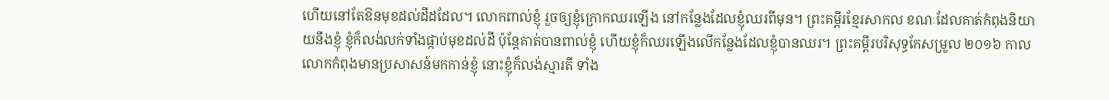ហើយនៅតែឱនមុខដល់ដីដដែល។ លោកពាល់ខ្ញុំ រួចឲ្យខ្ញុំក្រោកឈរឡើង នៅកន្លែងដែលខ្ញុំឈរពីមុន។ ព្រះគម្ពីរខ្មែរសាកល ខណៈដែលគាត់កំពុងនិយាយនឹងខ្ញុំ ខ្ញុំក៏លង់លក់ទាំងផ្កាប់មុខដល់ដី ប៉ុន្តែគាត់បានពាល់ខ្ញុំ ហើយខ្ញុំក៏ឈរឡើងលើកន្លែងដែលខ្ញុំបានឈរ។ ព្រះគម្ពីរបរិសុទ្ធកែសម្រួល ២០១៦ កាលលោកកំពុងមានប្រសាសន៍មកកាន់ខ្ញុំ នោះខ្ញុំក៏លង់ស្មារតី ទាំង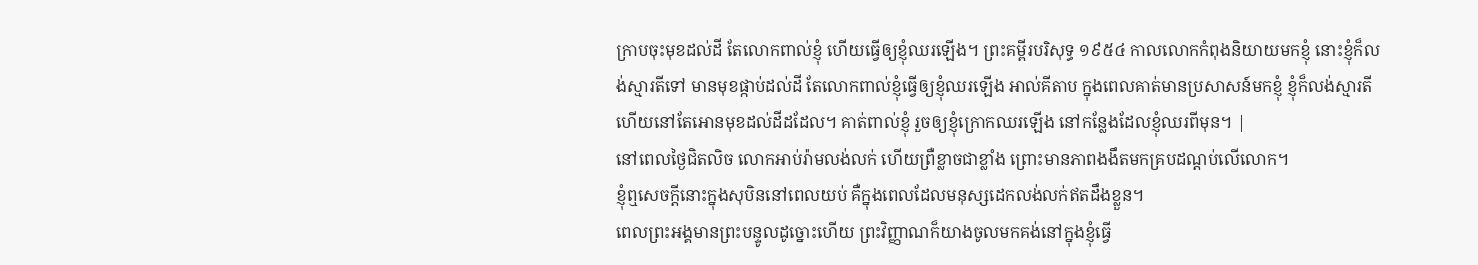ក្រាបចុះមុខដល់ដី តែលោកពាល់ខ្ញុំ ហើយធ្វើឲ្យខ្ញុំឈរឡើង។ ព្រះគម្ពីរបរិសុទ្ធ ១៩៥៤ កាលលោកកំពុងនិយាយមកខ្ញុំ នោះខ្ញុំក៏លង់ស្មារតីទៅ មានមុខផ្កាប់ដល់ដី តែលោកពាល់ខ្ញុំធ្វើឲ្យខ្ញុំឈរឡើង អាល់គីតាប ក្នុងពេលគាត់មានប្រសាសន៍មកខ្ញុំ ខ្ញុំក៏លង់ស្មារតី ហើយនៅតែអោនមុខដល់ដីដដែល។ គាត់ពាល់ខ្ញុំ រួចឲ្យខ្ញុំក្រោកឈរឡើង នៅកន្លែងដែលខ្ញុំឈរពីមុន។ |
នៅពេលថ្ងៃជិតលិច លោកអាប់រ៉ាមលង់លក់ ហើយព្រឺខ្លាចជាខ្លាំង ព្រោះមានភាពងងឹតមកគ្របដណ្ដប់លើលោក។
ខ្ញុំឮសេចក្ដីនោះក្នុងសុបិននៅពេលយប់ គឺក្នុងពេលដែលមនុស្សដេកលង់លក់ឥតដឹងខ្លួន។
ពេលព្រះអង្គមានព្រះបន្ទូលដូច្នោះហើយ ព្រះវិញ្ញាណក៏យាងចូលមកគង់នៅក្នុងខ្ញុំធ្វើ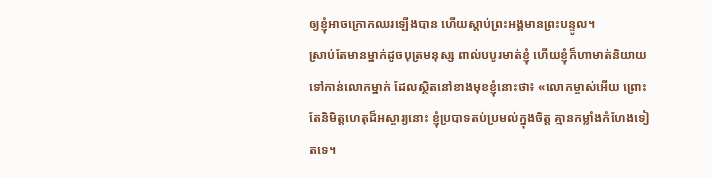ឲ្យខ្ញុំអាចក្រោកឈរឡើងបាន ហើយស្ដាប់ព្រះអង្គមានព្រះបន្ទូល។
ស្រាប់តែមានម្នាក់ដូចបុត្រមនុស្ស ពាល់បបូរមាត់ខ្ញុំ ហើយខ្ញុំក៏ហាមាត់និយាយទៅកាន់លោកម្នាក់ ដែលស្ថិតនៅខាងមុខខ្ញុំនោះថា៖ «លោកម្ចាស់អើយ ព្រោះតែនិមិត្តហេតុដ៏អស្ចារ្យនោះ ខ្ញុំប្របាទតប់ប្រមល់ក្នុងចិត្ត គ្មានកម្លាំងកំហែងទៀតទេ។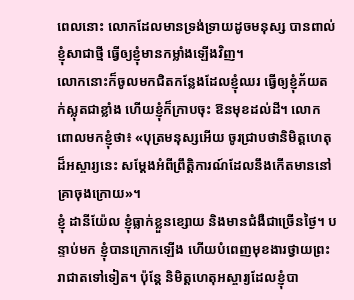ពេលនោះ លោកដែលមានទ្រង់ទ្រាយដូចមនុស្ស បានពាល់ខ្ញុំសាជាថ្មី ធ្វើឲ្យខ្ញុំមានកម្លាំងឡើងវិញ។
លោកនោះក៏ចូលមកជិតកន្លែងដែលខ្ញុំឈរ ធ្វើឲ្យខ្ញុំភ័យតក់ស្លុតជាខ្លាំង ហើយខ្ញុំក៏ក្រាបចុះ ឱនមុខដល់ដី។ លោកពោលមកខ្ញុំថា៖ «បុត្រមនុស្សអើយ ចូរជ្រាបថានិមិត្តហេតុដ៏អស្ចារ្យនេះ សម្តែងអំពីព្រឹត្តិការណ៍ដែលនឹងកើតមាននៅគ្រាចុងក្រោយ»។
ខ្ញុំ ដានីយ៉ែល ខ្ញុំធ្លាក់ខ្លួនខ្សោយ និងមានជំងឺជាច្រើនថ្ងៃ។ បន្ទាប់មក ខ្ញុំបានក្រោកឡើង ហើយបំពេញមុខងារថ្វាយព្រះរាជាតទៅទៀត។ ប៉ុន្តែ និមិត្តហេតុអស្ចារ្យដែលខ្ញុំបា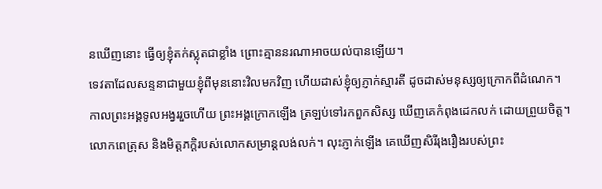នឃើញនោះ ធ្វើឲ្យខ្ញុំតក់ស្លុតជាខ្លាំង ព្រោះគ្មាននរណាអាចយល់បានឡើយ។
ទេវតាដែលសន្ទនាជាមួយខ្ញុំពីមុននោះវិលមកវិញ ហើយដាស់ខ្ញុំឲ្យភ្ញាក់ស្មារតី ដូចដាស់មនុស្សឲ្យក្រោកពីដំណេក។
កាលព្រះអង្គទូលអង្វររួចហើយ ព្រះអង្គក្រោកឡើង ត្រឡប់ទៅរកពួកសិស្ស ឃើញគេកំពុងដេកលក់ ដោយព្រួយចិត្ត។
លោកពេត្រុស និងមិត្តភក្ដិរបស់លោកសម្រាន្ដលង់លក់។ លុះភ្ញាក់ឡើង គេឃើញសិរីរុងរឿងរបស់ព្រះ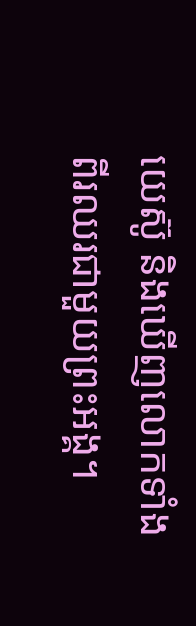យេស៊ូ និងឃើញលោកទាំងពីរឈរជាមួយព្រះអង្គ។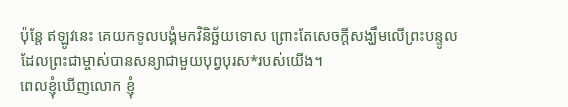ប៉ុន្តែ ឥឡូវនេះ គេយកទូលបង្គំមកវិនិច្ឆ័យទោស ព្រោះតែសេចក្ដីសង្ឃឹមលើព្រះបន្ទូល ដែលព្រះជាម្ចាស់បានសន្យាជាមួយបុព្វបុរស*របស់យើង។
ពេលខ្ញុំឃើញលោក ខ្ញុំ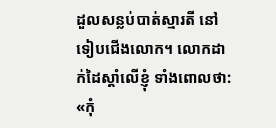ដួលសន្លប់បាត់ស្មារតី នៅទៀបជើងលោក។ លោកដាក់ដៃស្ដាំលើខ្ញុំ ទាំងពោលថា: «កុំ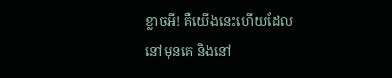ខ្លាចអី! គឺយើងនេះហើយដែលនៅមុនគេ និងនៅ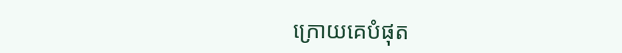ក្រោយគេបំផុត